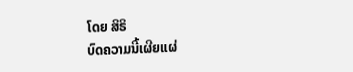ໂດຍ ສິຣິ
ບົດຄວາມນີ້ເຜີຍແຜ່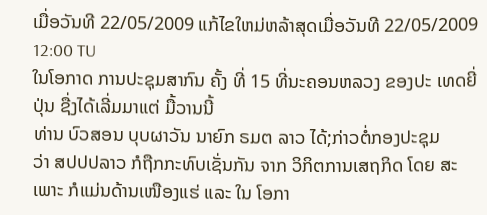ເມື່ອວັນທີ 22/05/2009 ແກ້ໄຂໃຫມ່ຫລ້າສຸດເມື່ອວັນທີ 22/05/2009 12:00 TU
ໃນໂອກາດ ການປະຊຸມສາກົນ ຄັ້ງ ທີ່ 15 ທີ່ນະຄອນຫລວງ ຂອງປະ ເທດຍີ່ປຸ່ນ ຊື່ງໄດ້ເລີ່ມມາແຕ່ ມື້ວານນີ້
ທ່ານ ບົວສອນ ບຸບຜາວັນ ນາຍົກ ຣມຕ ລາວ ໄດ້;ກ່າວຕໍ່ກອງປະຊຸມ
ວ່າ ສປປປລາວ ກໍຖືກກະທົບເຊັ່ນກັນ ຈາກ ວິກິຕການເສຖກິດ ໂດຍ ສະເພາະ ກໍແມ່ນດ້ານເໜືອງແຮ່ ແລະ ໃນ ໂອກາ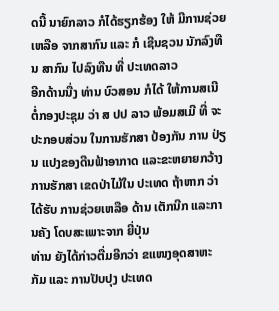ດນີ້ ນາຍົກລາວ ກໍໄດ້ຮຽກຮ້ອງ ໃຫ້ ມີການຊ່ວຍເຫລືອ ຈາກສາກົນ ແລະ ກໍ ເຊີນຊວນ ນັກລົງທືນ ສາກົນ ໄປລົງທືນ ທີ່ ປະເທດລາວ
ອີກດ້ານນື່ງ ທ່ານ ບົວສອນ ກໍໄດ້ ໃຫ້ການສເນີ ຕໍ່ກອງປະຊຸມ ວ່າ ສ ປປ ລາວ ພ້ອມສເມີ ທີ່ ຈະ ປະກອບສ່ວນ ໃນການຮັກສາ ປ້ອງກັນ ການ ປ່ຽນ ແປງຂອງດີນຟ້າອາກາດ ແລະຂະຫຍາຍກວ້າງ ການຮັກສາ ເຂດປ່າໄມ້ໃນ ປະເທດ ຖ້າຫາກ ວ່າ ໄດ້ຮັບ ການຊ່ວຍເຫລືອ ດ້ານ ເຕັກນີກ ແລະການຄັງ ໂດບສະເພາະຈາກ ຍີ່ປຸ່ນ
ທ່ານ ຍັງໄດ້ກ່າວຕື່ມອີກວ່າ ຂແໜງອຸດສາຫະກັມ ແລະ ການປັບປຸງ ປະເທດ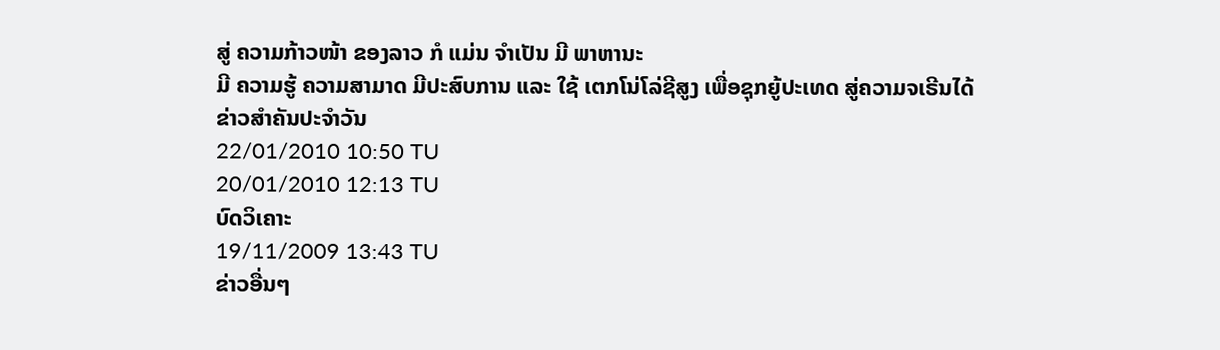ສູ່ ຄວາມກ້າວໜ້າ ຂອງລາວ ກໍ ແມ່ນ ຈຳເປັນ ມີ ພາຫານະ
ມີ ຄວາມຮູ້ ຄວາມສາມາດ ມີປະສົບການ ແລະ ໃຊ້ ເຕກໂນ່ໂລ່ຊີສູງ ເພື່ອຊຸກຍູ້ປະເທດ ສູ່ຄວາມຈເຣີນໄດ້
ຂ່າວສຳຄັນປະຈຳວັນ
22/01/2010 10:50 TU
20/01/2010 12:13 TU
ບົດວິເຄາະ
19/11/2009 13:43 TU
ຂ່າວອື່ນໆ